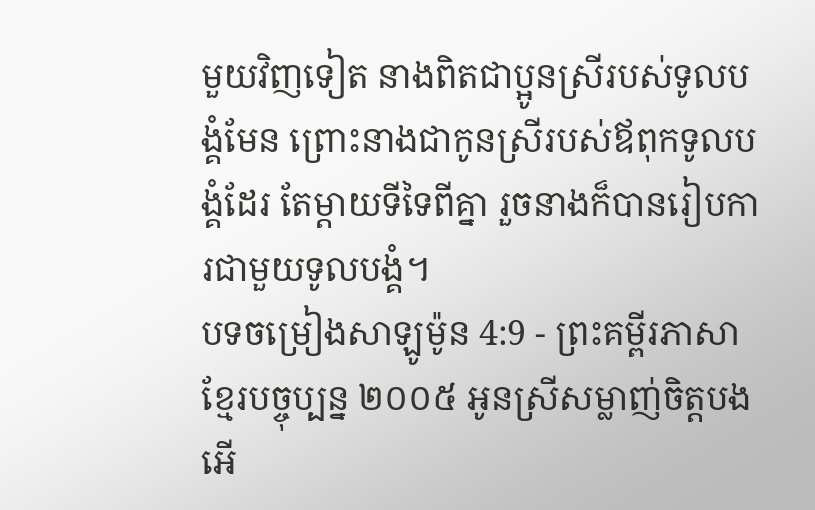មួយវិញទៀត នាងពិតជាប្អូនស្រីរបស់ទូលបង្គំមែន ព្រោះនាងជាកូនស្រីរបស់ឪពុកទូលបង្គំដែរ តែម្ដាយទីទៃពីគ្នា រួចនាងក៏បានរៀបការជាមួយទូលបង្គំ។
បទចម្រៀងសាឡូម៉ូន 4:9 - ព្រះគម្ពីរភាសាខ្មែរបច្ចុប្បន្ន ២០០៥ អូនស្រីសម្លាញ់ចិត្តបងអើ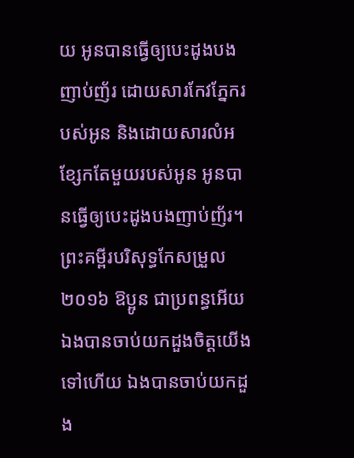យ អូនបានធ្វើឲ្យបេះដូងបងញាប់ញ័រ ដោយសារកែវភ្នែករបស់អូន និងដោយសារលំអខ្សែកតែមួយរបស់អូន អូនបានធ្វើឲ្យបេះដូងបងញាប់ញ័រ។ ព្រះគម្ពីរបរិសុទ្ធកែសម្រួល ២០១៦ ឱប្អូន ជាប្រពន្ធអើយ ឯងបានចាប់យកដួងចិត្តយើងទៅហើយ ឯងបានចាប់យកដួង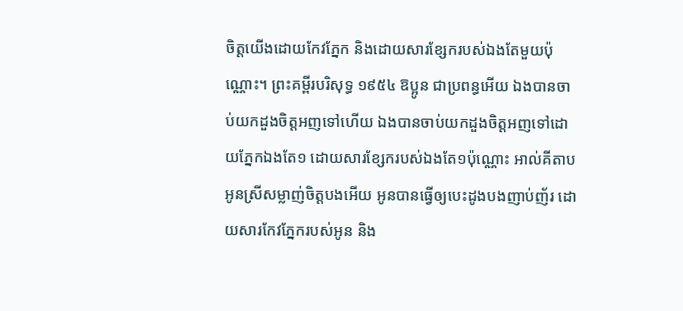ចិត្តយើងដោយកែវភ្នែក និងដោយសារខ្សែករបស់ឯងតែមួយប៉ុណ្ណោះ។ ព្រះគម្ពីរបរិសុទ្ធ ១៩៥៤ ឱប្អូន ជាប្រពន្ធអើយ ឯងបានចាប់យកដួងចិត្តអញទៅហើយ ឯងបានចាប់យកដួងចិត្តអញទៅដោយភ្នែកឯងតែ១ ដោយសារខ្សែករបស់ឯងតែ១ប៉ុណ្ណោះ អាល់គីតាប អូនស្រីសម្លាញ់ចិត្តបងអើយ អូនបានធ្វើឲ្យបេះដូងបងញាប់ញ័រ ដោយសារកែវភ្នែករបស់អូន និង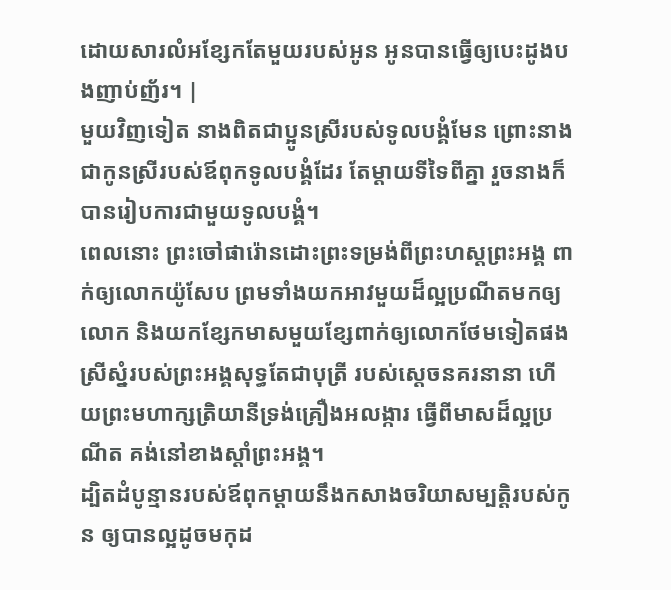ដោយសារលំអខ្សែកតែមួយរបស់អូន អូនបានធ្វើឲ្យបេះដូងបងញាប់ញ័រ។ |
មួយវិញទៀត នាងពិតជាប្អូនស្រីរបស់ទូលបង្គំមែន ព្រោះនាងជាកូនស្រីរបស់ឪពុកទូលបង្គំដែរ តែម្ដាយទីទៃពីគ្នា រួចនាងក៏បានរៀបការជាមួយទូលបង្គំ។
ពេលនោះ ព្រះចៅផារ៉ោនដោះព្រះទម្រង់ពីព្រះហស្តព្រះអង្គ ពាក់ឲ្យលោកយ៉ូសែប ព្រមទាំងយកអាវមួយដ៏ល្អប្រណីតមកឲ្យលោក និងយកខ្សែកមាសមួយខ្សែពាក់ឲ្យលោកថែមទៀតផង
ស្រីស្នំរបស់ព្រះអង្គសុទ្ធតែជាបុត្រី របស់ស្ដេចនគរនានា ហើយព្រះមហាក្សត្រិយានីទ្រង់គ្រឿងអលង្ការ ធ្វើពីមាសដ៏ល្អប្រណីត គង់នៅខាងស្ដាំព្រះអង្គ។
ដ្បិតដំបូន្មានរបស់ឪពុកម្ដាយនឹងកសាងចរិយាសម្បត្តិរបស់កូន ឲ្យបានល្អដូចមកុដ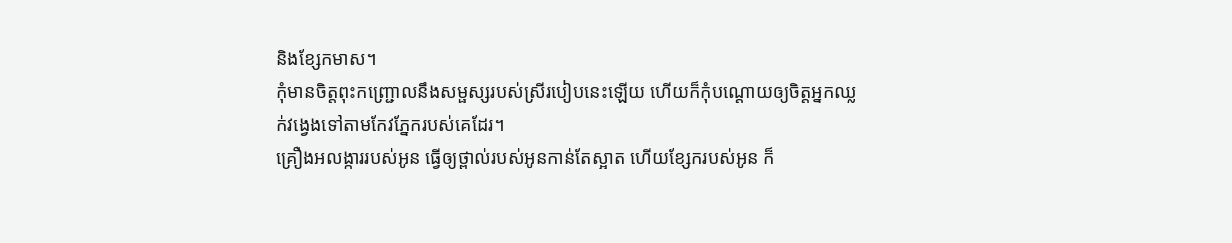និងខ្សែកមាស។
កុំមានចិត្តពុះកញ្ជ្រោលនឹងសម្ផស្សរបស់ស្រីរបៀបនេះឡើយ ហើយក៏កុំបណ្ដោយឲ្យចិត្តអ្នកឈ្លក់វង្វេងទៅតាមកែវភ្នែករបស់គេដែរ។
គ្រឿងអលង្ការរបស់អូន ធ្វើឲ្យថ្ពាល់របស់អូនកាន់តែស្អាត ហើយខ្សែករបស់អូន ក៏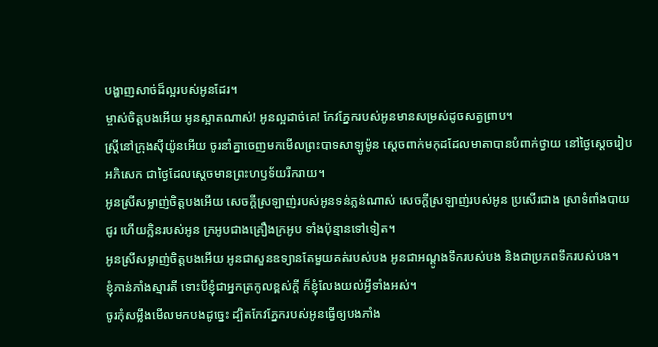បង្ហាញសាច់ដ៏ល្អរបស់អូនដែរ។
ម្ចាស់ចិត្តបងអើយ អូនស្អាតណាស់! អូនល្អដាច់គេ! កែវភ្នែករបស់អូនមានសម្រស់ដូចសត្វព្រាប។
ស្ត្រីនៅក្រុងស៊ីយ៉ូនអើយ ចូរនាំគ្នាចេញមកមើលព្រះបាទសាឡូម៉ូន ស្ដេចពាក់មកុដដែលមាតាបានបំពាក់ថ្វាយ នៅថ្ងៃស្ដេចរៀបអភិសេក ជាថ្ងៃដែលស្ដេចមានព្រះហឫទ័យរីករាយ។
អូនស្រីសម្លាញ់ចិត្តបងអើយ សេចក្ដីស្រឡាញ់របស់អូនទន់ភ្លន់ណាស់ សេចក្ដីស្រឡាញ់របស់អូន ប្រសើរជាង ស្រាទំពាំងបាយជូរ ហើយក្លិនរបស់អូន ក្រអូបជាងគ្រឿងក្រអូប ទាំងប៉ុន្មានទៅទៀត។
អូនស្រីសម្លាញ់ចិត្តបងអើយ អូនជាសួនឧទ្យានតែមួយគត់របស់បង អូនជាអណ្ដូងទឹករបស់បង និងជាប្រភពទឹករបស់បង។
ខ្ញុំភាន់ភាំងស្មារតី ទោះបីខ្ញុំជាអ្នកត្រកូលខ្ពស់ក្ដី ក៏ខ្ញុំលែងយល់អ្វីទាំងអស់។
ចូរកុំសម្លឹងមើលមកបងដូច្នេះ ដ្បិតកែវភ្នែករបស់អូនធ្វើឲ្យបងភាំង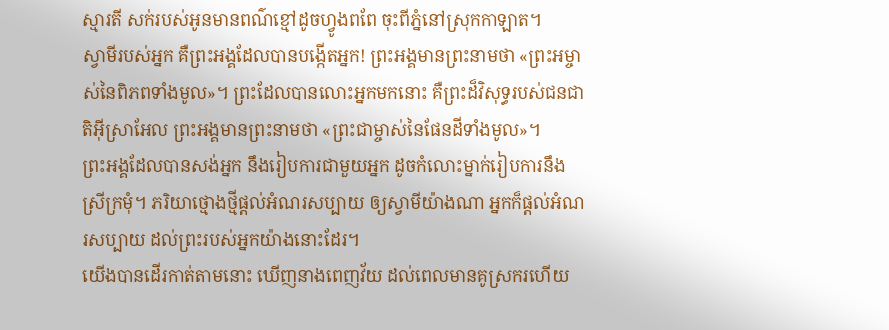ស្មារតី សក់របស់អូនមានពណ៌ខ្មៅដូចហ្វូងពពែ ចុះពីភ្នំនៅស្រុកកាឡាត។
ស្វាមីរបស់អ្នក គឺព្រះអង្គដែលបានបង្កើតអ្នក! ព្រះអង្គមានព្រះនាមថា «ព្រះអម្ចាស់នៃពិភពទាំងមូល»។ ព្រះដែលបានលោះអ្នកមកនោះ គឺព្រះដ៏វិសុទ្ធរបស់ជនជាតិអ៊ីស្រាអែល ព្រះអង្គមានព្រះនាមថា «ព្រះជាម្ចាស់នៃផែនដីទាំងមូល»។
ព្រះអង្គដែលបានសង់អ្នក នឹងរៀបការជាមួយអ្នក ដូចកំលោះម្នាក់រៀបការនឹងស្រីក្រមុំ។ ភរិយាថ្មោងថ្មីផ្ដល់អំណរសប្បាយ ឲ្យស្វាមីយ៉ាងណា អ្នកក៏ផ្ដល់អំណរសប្បាយ ដល់ព្រះរបស់អ្នកយ៉ាងនោះដែរ។
យើងបានដើរកាត់តាមនោះ ឃើញនាងពេញវ័យ ដល់ពេលមានគូស្រករហើយ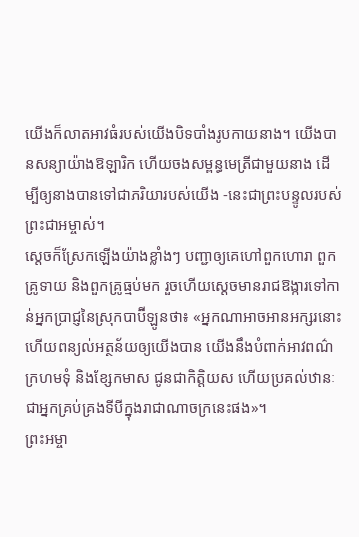យើងក៏លាតអាវធំរបស់យើងបិទបាំងរូបកាយនាង។ យើងបានសន្យាយ៉ាងឱឡារិក ហើយចងសម្ពន្ធមេត្រីជាមួយនាង ដើម្បីឲ្យនាងបានទៅជាភរិយារបស់យើង -នេះជាព្រះបន្ទូលរបស់ព្រះជាអម្ចាស់។
ស្ដេចក៏ស្រែកឡើងយ៉ាងខ្លាំងៗ បញ្ជាឲ្យគេហៅពួកហោរា ពួកគ្រូទាយ និងពួកគ្រូធ្មប់មក រួចហើយស្ដេចមានរាជឱង្ការទៅកាន់អ្នកប្រាជ្ញនៃស្រុកបាប៊ីឡូនថា៖ «អ្នកណាអាចអានអក្សរនោះ ហើយពន្យល់អត្ថន័យឲ្យយើងបាន យើងនឹងបំពាក់អាវពណ៌ក្រហមទុំ និងខ្សែកមាស ជូនជាកិត្តិយស ហើយប្រគល់ឋានៈជាអ្នកគ្រប់គ្រងទីបីក្នុងរាជាណាចក្រនេះផង»។
ព្រះអម្ចា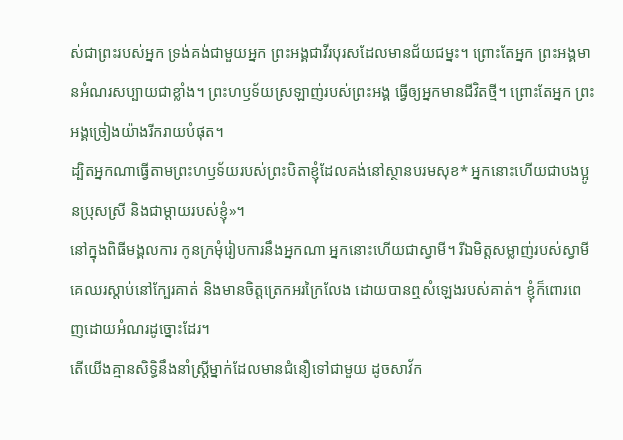ស់ជាព្រះរបស់អ្នក ទ្រង់គង់ជាមួយអ្នក ព្រះអង្គជាវីរបុរសដែលមានជ័យជម្នះ។ ព្រោះតែអ្នក ព្រះអង្គមានអំណរសប្បាយជាខ្លាំង។ ព្រះហឫទ័យស្រឡាញ់របស់ព្រះអង្គ ធ្វើឲ្យអ្នកមានជីវិតថ្មី។ ព្រោះតែអ្នក ព្រះអង្គច្រៀងយ៉ាងរីករាយបំផុត។
ដ្បិតអ្នកណាធ្វើតាមព្រះហឫទ័យរបស់ព្រះបិតាខ្ញុំដែលគង់នៅស្ថានបរមសុខ* អ្នកនោះហើយជាបងប្អូនប្រុសស្រី និងជាម្ដាយរបស់ខ្ញុំ»។
នៅក្នុងពិធីមង្គលការ កូនក្រមុំរៀបការនឹងអ្នកណា អ្នកនោះហើយជាស្វាមី។ រីឯមិត្តសម្លាញ់របស់ស្វាមី គេឈរស្ដាប់នៅក្បែរគាត់ និងមានចិត្តត្រេកអរក្រៃលែង ដោយបានឮសំឡេងរបស់គាត់។ ខ្ញុំក៏ពោរពេញដោយអំណរដូច្នោះដែរ។
តើយើងគ្មានសិទ្ធិនឹងនាំស្ត្រីម្នាក់ដែលមានជំនឿទៅជាមួយ ដូចសាវ័ក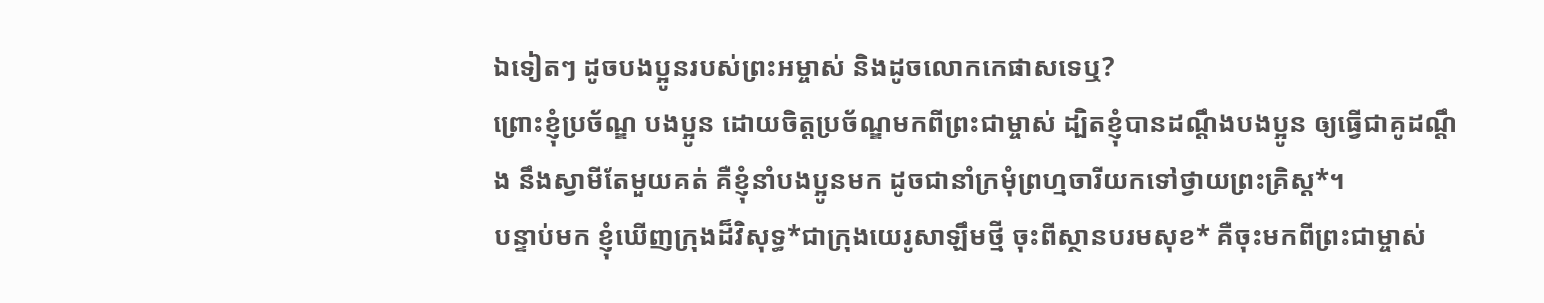ឯទៀតៗ ដូចបងប្អូនរបស់ព្រះអម្ចាស់ និងដូចលោកកេផាសទេឬ?
ព្រោះខ្ញុំប្រច័ណ្ឌ បងប្អូន ដោយចិត្តប្រច័ណ្ឌមកពីព្រះជាម្ចាស់ ដ្បិតខ្ញុំបានដណ្ដឹងបងប្អូន ឲ្យធ្វើជាគូដណ្ដឹង នឹងស្វាមីតែមួយគត់ គឺខ្ញុំនាំបងប្អូនមក ដូចជានាំក្រមុំព្រហ្មចារីយកទៅថ្វាយព្រះគ្រិស្ត*។
បន្ទាប់មក ខ្ញុំឃើញក្រុងដ៏វិសុទ្ធ*ជាក្រុងយេរូសាឡឹមថ្មី ចុះពីស្ថានបរមសុខ* គឺចុះមកពីព្រះជាម្ចាស់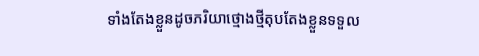ទាំងតែងខ្លួនដូចភរិយាថ្មោងថ្មីតុបតែងខ្លួនទទួល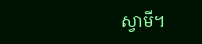ស្វាមី។